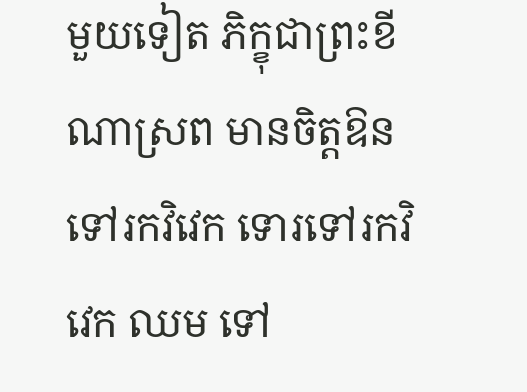មួយទៀត ភិក្ខុជាព្រះខីណាស្រព មានចិត្តឱនទៅរកវិវេក ទោរទៅរកវិវេក ឈម ទៅ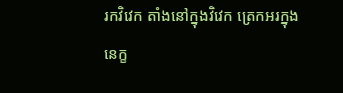រកវិវេក តាំងនៅក្នុងវិវេក ត្រេកអរក្នុងនេក្ខ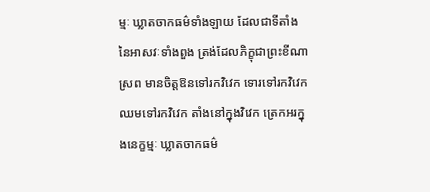ម្មៈ ឃ្លាតចាកធម៌ទាំងឡាយ ដែលជាទីតាំងនៃអាសវៈទាំងពួង ត្រង់ដែលភិក្ខុជាព្រះខីណាស្រព មានចិត្តឱនទៅរកវិវេក ទោរទៅរកវិវេក ឈមទៅរកវិវេក តាំងនៅក្នុងវិវេក ត្រេកអរក្នុងនេក្ខម្មៈ ឃ្លាតចាកធម៌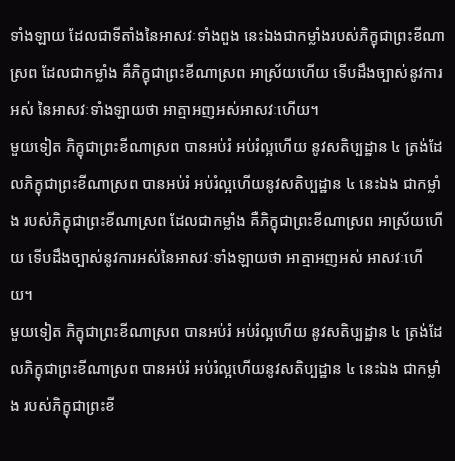ទាំងឡាយ ដែលជាទីតាំងនៃអាសវៈទាំងពួង នេះឯងជាកម្លាំងរបស់ភិក្ខុជាព្រះខីណាស្រព ដែលជាកម្លាំង គឺភិក្ខុជាព្រះខីណាស្រព អាស្រ័យហើយ ទើបដឹងច្បាស់នូវការអស់ នៃអាសវៈទាំងឡាយថា អាត្មាអញអស់អាសវៈហើយ។
មួយទៀត ភិក្ខុជាព្រះខីណាស្រព បានអប់រំ អប់រំល្អហើយ នូវសតិប្បដ្ឋាន ៤ ត្រង់ដែលភិក្ខុជាព្រះខីណាស្រព បានអប់រំ អប់រំល្អហើយនូវសតិប្បដ្ឋាន ៤ នេះឯង ជាកម្លាំង របស់ភិក្ខុជាព្រះខីណាស្រព ដែលជាកម្លាំង គឺភិក្ខុជាព្រះខីណាស្រព អាស្រ័យហើយ ទើបដឹងច្បាស់នូវការអស់នៃអាសវៈទាំងឡាយថា អាត្មាអញអស់ អាសវៈហើយ។
មួយទៀត ភិក្ខុជាព្រះខីណាស្រព បានអប់រំ អប់រំល្អហើយ នូវសតិប្បដ្ឋាន ៤ ត្រង់ដែលភិក្ខុជាព្រះខីណាស្រព បានអប់រំ អប់រំល្អហើយនូវសតិប្បដ្ឋាន ៤ នេះឯង ជាកម្លាំង របស់ភិក្ខុជាព្រះខី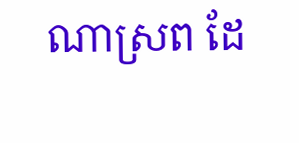ណាស្រព ដែ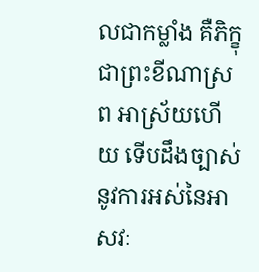លជាកម្លាំង គឺភិក្ខុជាព្រះខីណាស្រព អាស្រ័យហើយ ទើបដឹងច្បាស់នូវការអស់នៃអាសវៈ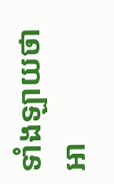ទាំងឡាយថា អា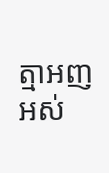ត្មាអញអស់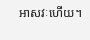អាសវៈហើយ។